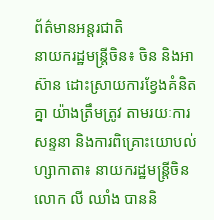ព័ត៌មានអន្តរជាតិ
នាយករដ្ឋមន្រ្តីចិន៖ ចិន និងអាស៊ាន ដោះស្រាយការខ្វែងគំនិតគ្នា យ៉ាងត្រឹមត្រូវ តាមរយៈការសន្ទនា និងការពិគ្រោះយោបល់
ហ្សាកាតា៖ នាយករដ្ឋមន្ត្រីចិនលោក លី ឈាំង បាននិ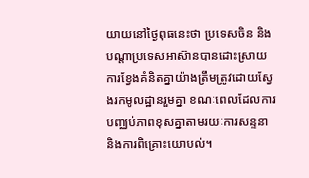យាយនៅថ្ងៃពុធនេះថា ប្រទេសចិន និងបណ្តាប្រទេសអាស៊ានបានដោះស្រាយការខ្វែងគំនិតគ្នាយ៉ាងត្រឹមត្រូវដោយស្វែងរកមូលដ្ឋានរួមគ្នា ខណៈពេលដែលការបញ្ឈប់ភាពខុសគ្នាតាមរយៈការសន្ទនា និងការពិគ្រោះយោបល់។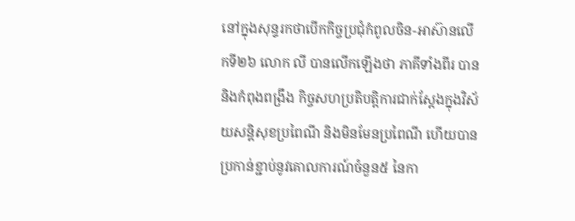នៅក្នុងសុន្ទរកថាបើកកិច្ចប្រជុំកំពូលចិន-អាស៊ានលើកទី២៦ លោក លី បានលើកឡើងថា ភាគីទាំងពីរ បាននិងកំពុងពង្រឹង កិច្ចសហប្រតិបត្តិការជាក់ស្តែងក្នុងវិស័យសន្តិសុខប្រពៃណី និងមិនមែនប្រពៃណី ហើយបានប្រកាន់ខ្ជាប់នូវគោលការណ៍ចំនួន៥ នៃកា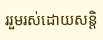ររួមរស់ដោយសន្តិ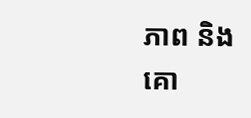ភាព និងគោ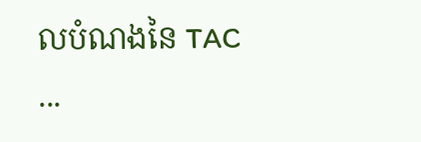លបំណងនៃ TAC ...